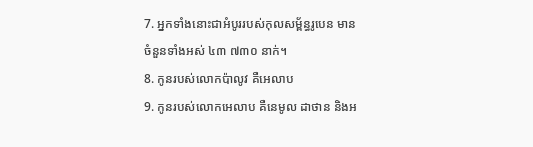7. អ្នកទាំងនោះជាអំបូររបស់កុលសម្ព័ន្ធរូបេន មានចំនួនទាំងអស់ ៤៣ ៧៣០ នាក់។
8. កូនរបស់លោកប៉ាលូវ គឺអេលាប
9. កូនរបស់លោកអេលាប គឺនេមូល ដាថាន និងអ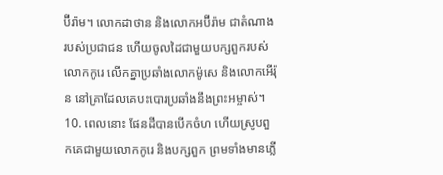ប៊ីរ៉ាម។ លោកដាថាន និងលោកអប៊ីរ៉ាម ជាតំណាងរបស់ប្រជាជន ហើយចូលដៃជាមួយបក្សពួករបស់លោកកូរេ លើកគ្នាប្រឆាំងលោកម៉ូសេ និងលោកអើរ៉ុន នៅគ្រាដែលគេបះបោរប្រឆាំងនឹងព្រះអម្ចាស់។
10. ពេលនោះ ផែនដីបានបើកចំហ ហើយស្រូបពួកគេជាមួយលោកកូរេ និងបក្សពួក ព្រមទាំងមានភ្លើ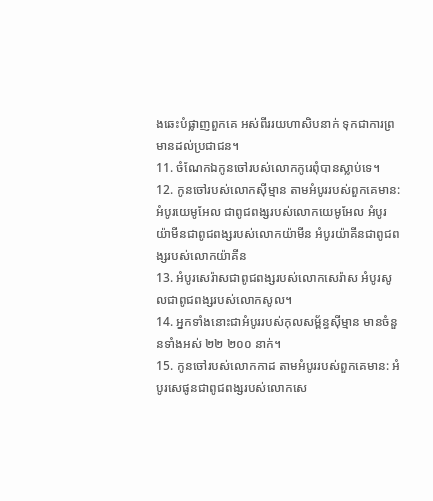ងឆេះបំផ្លាញពួកគេ អស់ពីររយហាសិបនាក់ ទុកជាការព្រមានដល់ប្រជាជន។
11. ចំណែកឯកូនចៅរបស់លោកកូរេពុំបានស្លាប់ទេ។
12. កូនចៅរបស់លោកស៊ីម្មាន តាមអំបូររបស់ពួកគេមាន: អំបូរយេមូអែល ជាពូជពង្សរបស់លោកយេមូអែល អំបូរយ៉ាមីនជាពូជពង្សរបស់លោកយ៉ាមីន អំបូរយ៉ាគីនជាពូជពង្សរបស់លោកយ៉ាគីន
13. អំបូរសេរ៉ាសជាពូជពង្សរបស់លោកសេរ៉ាស អំបូរសូលជាពូជពង្សរបស់លោកសូល។
14. អ្នកទាំងនោះជាអំបូររបស់កុលសម្ព័ន្ធស៊ីម្មាន មានចំនួនទាំងអស់ ២២ ២០០ នាក់។
15. កូនចៅរបស់លោកកាដ តាមអំបូររបស់ពួកគេមាន: អំបូរសេផូនជាពូជពង្សរបស់លោកសេ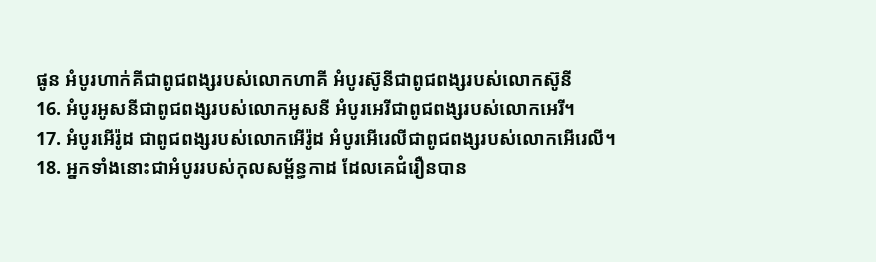ផូន អំបូរហាក់គីជាពូជពង្សរបស់លោកហាគី អំបូរស៊ូនីជាពូជពង្សរបស់លោកស៊ូនី
16. អំបូរអូសនីជាពូជពង្សរបស់លោកអូសនី អំបូរអេរីជាពូជពង្សរបស់លោកអេរី។
17. អំបូរអើរ៉ូដ ជាពូជពង្សរបស់លោកអើរ៉ូដ អំបូរអើរេលីជាពូជពង្សរបស់លោកអើរេលី។
18. អ្នកទាំងនោះជាអំបូររបស់កុលសម្ព័ន្ធកាដ ដែលគេជំរឿនបាន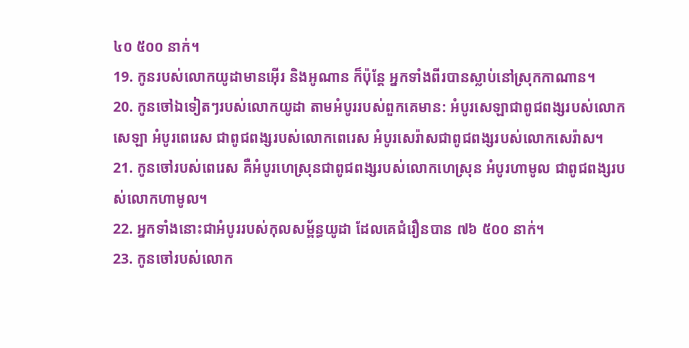៤០ ៥០០ នាក់។
19. កូនរបស់លោកយូដាមានអ៊ើរ និងអូណាន ក៏ប៉ុន្តែ អ្នកទាំងពីរបានស្លាប់នៅស្រុកកាណាន។
20. កូនចៅឯទៀតៗរបស់លោកយូដា តាមអំបូររបស់ពួកគេមាន: អំបូរសេឡាជាពូជពង្សរបស់លោកសេឡា អំបូរពេរេស ជាពូជពង្សរបស់លោកពេរេស អំបូរសេរ៉ាសជាពូជពង្សរបស់លោកសេរ៉ាស។
21. កូនចៅរបស់ពេរេស គឺអំបូរហេស្រុនជាពូជពង្សរបស់លោកហេស្រុន អំបូរហាមូល ជាពូជពង្សរបស់លោកហាមូល។
22. អ្នកទាំងនោះជាអំបូររបស់កុលសម្ព័ន្ធយូដា ដែលគេជំរឿនបាន ៧៦ ៥០០ នាក់។
23. កូនចៅរបស់លោក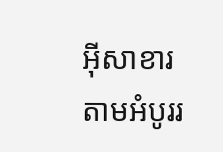អ៊ីសាខារ តាមអំបូររ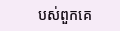បស់ពួកគេ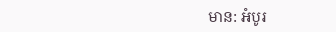មាន: អំបូរ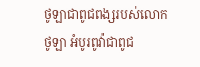ថូឡាជាពូជពង្សរបស់លោកថូឡា អំបូរពូវ៉ាជាពូជ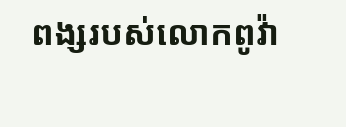ពង្សរបស់លោកពូវ៉ា